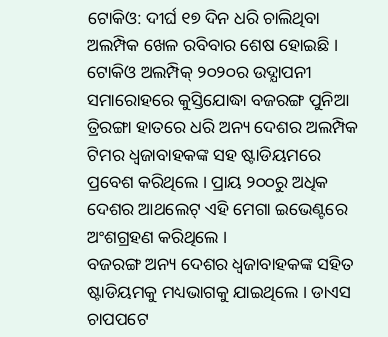ଟୋକିଓ: ଦୀର୍ଘ ୧୭ ଦିନ ଧରି ଚାଲିଥିବା ଅଲମ୍ପିକ ଖେଳ ରବିବାର ଶେଷ ହୋଇଛି । ଟୋକିଓ ଅଲମ୍ପିକ୍ ୨୦୨୦ର ଉଦ୍ଯାପନୀ ସମାରୋହରେ କୁସ୍ତିଯୋଦ୍ଧା ବଜରଙ୍ଗ ପୁନିଆ ତ୍ରିରଙ୍ଗା ହାତରେ ଧରି ଅନ୍ୟ ଦେଶର ଅଲମ୍ପିକ ଟିମର ଧ୍ବଜାବାହକଙ୍କ ସହ ଷ୍ଟାଡିୟମରେ ପ୍ରବେଶ କରିଥିଲେ । ପ୍ରାୟ ୨୦୦ରୁ ଅଧିକ ଦେଶର ଆଥଲେଟ୍ ଏହି ମେଗା ଇଭେଣ୍ଟରେ ଅଂଶଗ୍ରହଣ କରିଥିଲେ ।
ବଜରଙ୍ଗ ଅନ୍ୟ ଦେଶର ଧ୍ବଜାବାହକଙ୍କ ସହିତ ଷ୍ଟାଡିୟମକୁ ମଧ୍ୟଭାଗକୁ ଯାଇଥିଲେ । ଡାଏସ ଚାପପଟେ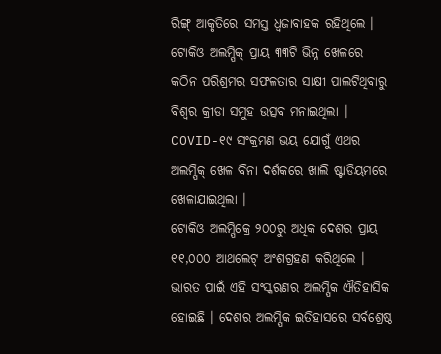ରିଙ୍ଗ୍ ଆକୃତିରେ ସମସ୍ତ ଧ୍ବଜାବାହକ ରହିଥିଲେ । ଟୋକିଓ ଅଲମ୍ପିକ୍ ପ୍ରାୟ ୩୩ଟି ଭିନ୍ନ ଖେଳରେ କଠିନ ପରିଶ୍ରମର ସଫଳତାର ସାକ୍ଷୀ ପାଲଟିଥିବାରୁ ବିଶ୍ବର କ୍ରୀଡା ସମୁହ ଉତ୍ସବ ମନାଇଥିଲା । COVID-୧୯ ସଂକ୍ରମଣ ଭୟ ଯୋଗୁଁ ଏଥର ଅଲମ୍ପିକ୍ ଖେଳ ବିନା ଦର୍ଶକରେ ଖାଲି ଷ୍ଟାଡିୟମରେ ଖେଳାଯାଇଥିଲା ।
ଟୋକିଓ ଅଲମ୍ପିକ୍ରେ ୨୦୦ରୁ ଅଧିକ ଦେଶର ପ୍ରାୟ ୧୧,୦୦୦ ଆଥଲେଟ୍ ଅଂଶଗ୍ରହଣ କରିଥିଲେ । ଭାରତ ପାଇଁ ଏହି ସଂସ୍କରଣର ଅଲମ୍ପିକ ଐତିହାସିକ ହୋଇଛି । ଦେଶର ଅଲମ୍ପିକ ଇତିହାସରେ ସର୍ବଶ୍ରେଷ୍ଠ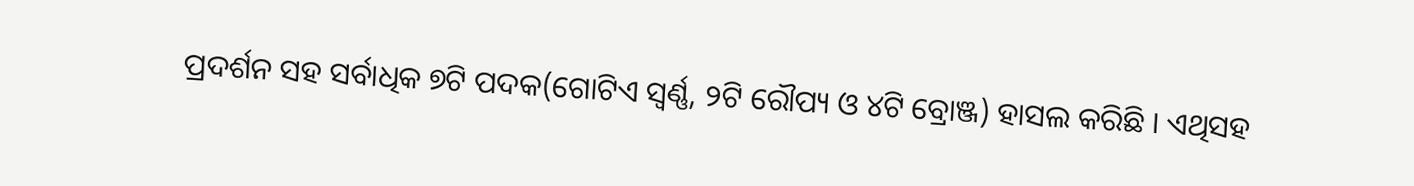ପ୍ରଦର୍ଶନ ସହ ସର୍ବାଧିକ ୭ଟି ପଦକ(ଗୋଟିଏ ସ୍ବର୍ଣ୍ଣ, ୨ଟି ରୌପ୍ୟ ଓ ୪ଟି ବ୍ରୋଞ୍ଜ) ହାସଲ କରିଛି । ଏଥିସହ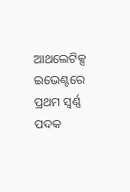ଆଥଲେଟିକ୍ସ ଇଭେଣ୍ଟରେ ପ୍ରଥମ ସ୍ବର୍ଣ୍ଣ ପଦକ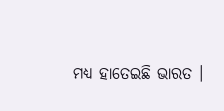ମଧ୍ୟ ହାତେଇଛି ଭାରତ ।